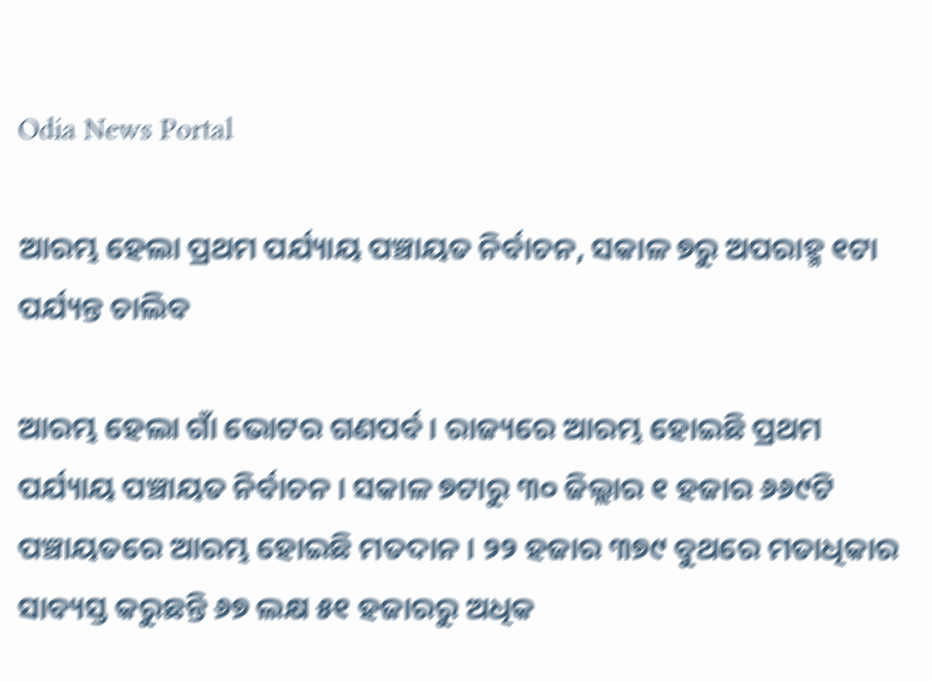Odia News Portal

ଆରମ୍ଭ ହେଲା ପ୍ରଥମ ପର୍ଯ୍ୟାୟ ପଞ୍ଚାୟତ ନିର୍ବାଚନ, ସକାଳ ୭ରୁ ଅପରାହ୍ମ ୧ଟା ପର୍ଯ୍ୟନ୍ତ ଚାଲିବ

ଆରମ୍ଭ ହେଲା ଗାଁ ଭୋଟର ଗଣପର୍ବ । ରାଜ୍ୟରେ ଆରମ୍ଭ ହୋଇଛି ପ୍ରଥମ ପର୍ଯ୍ୟାୟ ପଞ୍ଚାୟତ ନିର୍ବାଚନ । ସକାଳ ୭ଟାରୁ ୩୦ ଜିଲ୍ଲାର ୧ ହଜାର ୬୬୯ଟି ପଞ୍ଚାୟତରେ ଆରମ୍ଭ ହୋଇଛି ମତଦାନ । ୨୨ ହଜାର ୩୭୯ ବୁଥରେ ମତାଧିକାର ସାବ୍ୟସ୍ତ କରୁଛନ୍ତି ୬୭ ଲକ୍ଷ ୫୧ ହଜାରରୁ ଅଧିକ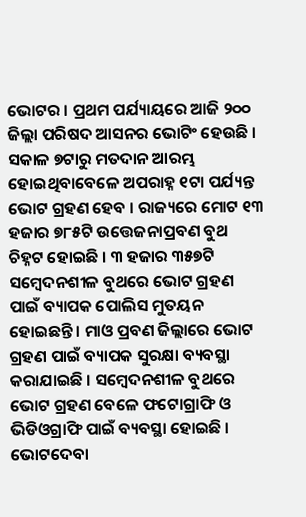ଭୋଟର । ପ୍ରଥମ ପର୍ଯ୍ୟାୟରେ ଆଜି ୨୦୦ ଜିଲ୍ଲା ପରିଷଦ ଆସନର ଭୋଟିଂ ହେଉଛି । ସକାଳ ୭ଟାରୁ ମତଦାନ ଆରମ୍ଭ ହୋଇଥିବାବେଳେ ଅପରାହ୍ନ ୧ଟା ପର୍ଯ୍ୟନ୍ତ ଭୋଟ ଗ୍ରହଣ ହେବ । ରାଜ୍ୟରେ ମୋଟ ୧୩ ହଜାର ୭୮୫ଟି ଉତ୍ତେଜନାପ୍ରବଣ ବୁଥ ଚିହ୍ନଟ ହୋଇଛି । ୩ ହଜାର ୩୫୭ଟି ସମ୍ବେଦନଶୀଳ ବୁଥରେ ଭୋଟ ଗ୍ରହଣ ପାଇଁ ବ୍ୟାପକ ପୋଲିସ ମୁତୟନ ହୋଇଛନ୍ତି । ମାଓ ପ୍ରବଣ ଜିଲ୍ଲାରେ ଭୋଟ ଗ୍ରହଣ ପାଇଁ ବ୍ୟାପକ ସୁରକ୍ଷା ବ୍ୟବସ୍ଥା କରାଯାଇଛି । ସମ୍ବେଦନଶୀଳ ବୁଥରେ ଭୋଟ ଗ୍ରହଣ ବେଳେ ଫଟୋଗ୍ରାଫି ଓ ଭିଡିଓଗ୍ରାଫି ପାଇଁ ବ୍ୟବସ୍ଥା ହୋଇଛି ।
ଭୋଟଦେବା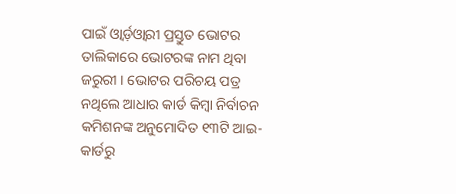ପାଇଁ ଓ୍ବାର୍ଡ଼ଓ୍ବାରୀ ପ୍ରସ୍ତୁତ ଭୋଟର ତାଲିକାରେ ଭୋଟରଙ୍କ ନାମ ଥିବା ଜରୁରୀ । ଭୋଟର ପରିଚୟ ପତ୍ର ନଥିଲେ ଆଧାର କାର୍ଡ କିମ୍ବା ନିର୍ବାଚନ କମିଶନଙ୍କ ଅନୁମୋଦିତ ୧୩ଟି ଆଇ-କାର୍ଡରୁ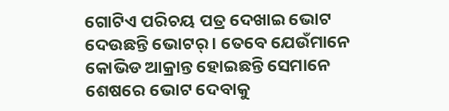ଗୋଟିଏ ପରିଚୟ ପତ୍ର ଦେଖାଇ ଭୋଟ ଦେଉଛନ୍ତି ଭୋଟର୍ । ତେବେ ଯେଉଁମାନେ କୋଭିଡ ଆକ୍ରାନ୍ତ ହୋଇଛନ୍ତି ସେମାନେ ଶେଷରେ ଭୋଟ ଦେବାକୁ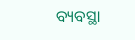ବ୍ୟବସ୍ଥା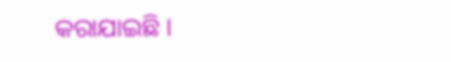କରାଯାଇଛି ।